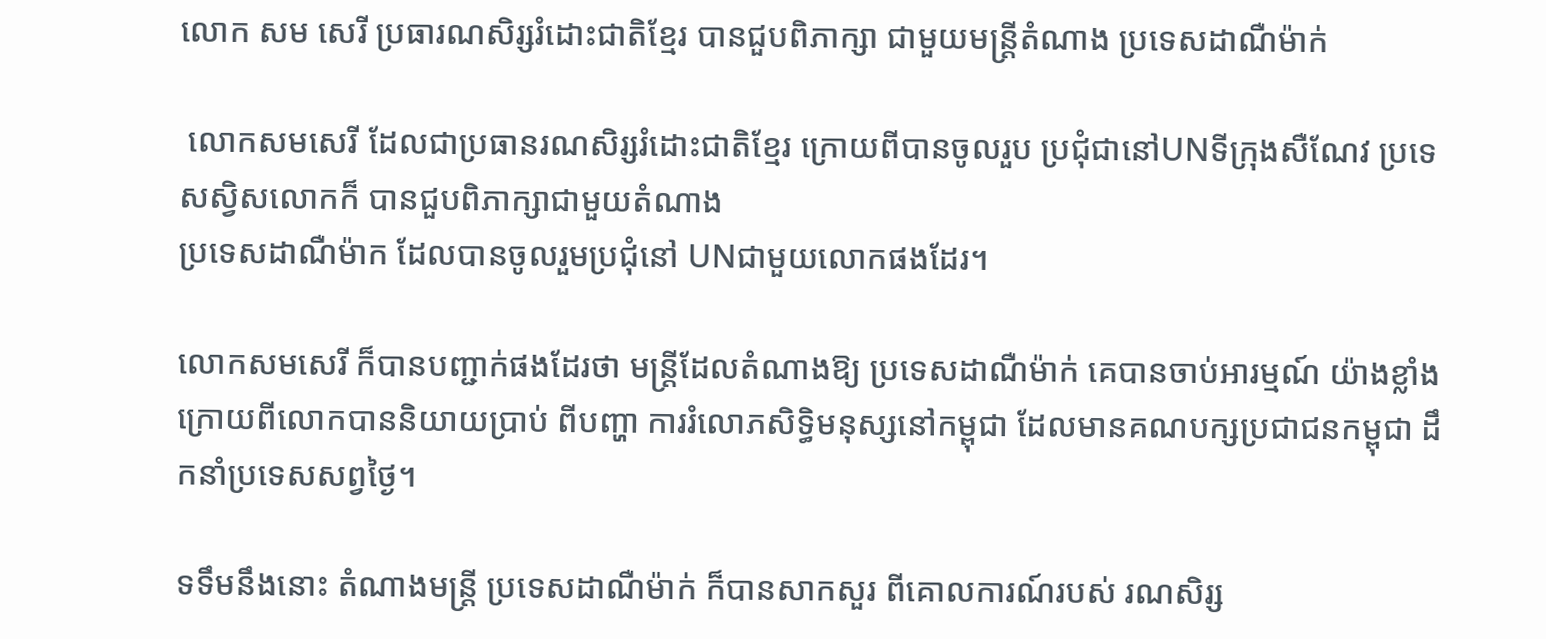លោក សម សេរី ប្រធារណសិរ្សរំដោះជាតិខ្មែរ បានជួបពិភាក្សា ជាមួយមន្ត្រីតំណាង ប្រទេសដាណឺម៉ាក់

 លោកសមសេរី ដែលជាប្រធានរណសិរ្សរំដោះជាតិខ្មែរ ក្រោយពីបានចូលរួប ប្រជុំជានៅUNទីក្រុងសឺណែវ ប្រទេសស្វិសលោកក៏ បានជួបពិភាក្សាជាមួយតំណាង
ប្រទេសដាណឺម៉ាក ដែលបានចូលរួមប្រជុំនៅ UNជាមួយលោកផងដែរ។

លោកសមសេរី ក៏បានបញ្ជាក់ផងដែរថា មន្រ្តីដែលតំណាងឱ្យ ប្រទេសដាណឺម៉ាក់ គេបានចាប់អារម្មណ៍ យ៉ាងខ្លាំងក្រោយពីលោកបាននិយាយប្រាប់ ពីបញ្ហា ការរំលោភសិទ្ធិមនុស្សនៅកម្ពុជា ដែលមានគណបក្សប្រជាជនកម្ពុជា ដឹកនាំប្រទេសសព្វថ្ងៃ។

ទទឹមនឹងនោះ តំណាងមន្រ្តី ប្រទេសដាណឺម៉ាក់ ក៏បានសាកសួរ ពីគោលការណ៍របស់ រណសិរ្ស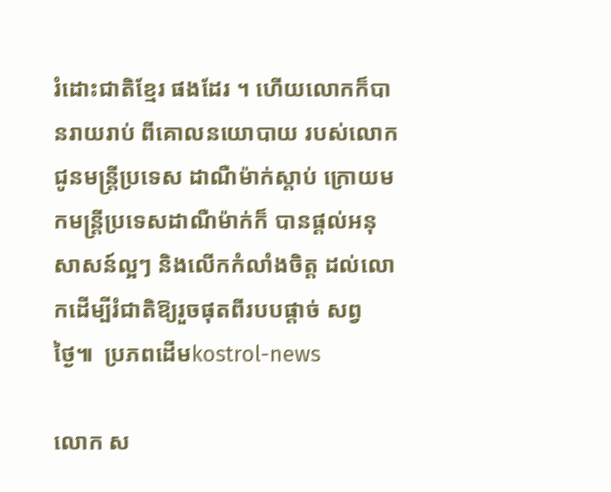រំដោះជាតិខ្មែរ ផងដែរ ។ ហើយលោកក៏បានរាយរាប់ ពីគោលនយោបាយ របស់លោកជូនមន្រ្តីប្រទេស ដាណឺម៉ាក់ស្តាប់ ក្រោយមកមន្រ្តីប្រទេសដាណឺម៉ាក់ក៏ បានផ្តល់អនុសាសន៍ល្អៗ និងលើកកំលាំងចិត្ត ដល់លោកដើម្បីរំជាតិឱ្យរួចផុតពីរបបផ្តាច់ សព្វថ្ងៃ៕  ប្រភពដើមkostrol-news

លោក ស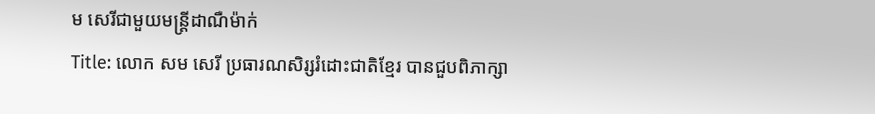ម សេរីជាមួយមន្រ្តីដាណឺម៉ាក់
Title: លោក សម សេរី ប្រធារណសិរ្សរំដោះជាតិខ្មែរ បានជួបពិភាក្សា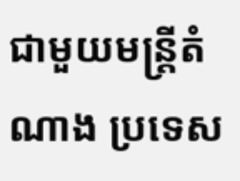ជាមួយមន្ត្រីតំណាង ប្រទេស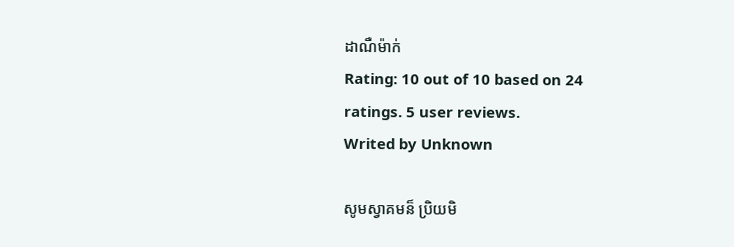ដាណឺម៉ាក់
Rating: 10 out of 10 based on 24 ratings. 5 user reviews.
Writed by Unknown

សូមស្វាគមន៏ ប្រិយមិ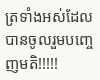ត្រទាំងអស់ដែលបានចូលរួមបញ្ចេញមតិ!!!!!